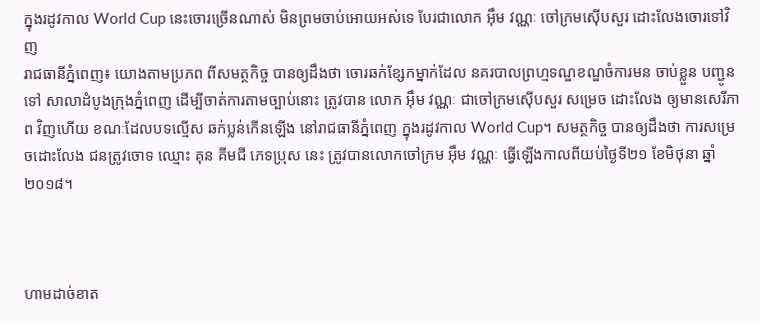ក្នុងរដូវកាល World Cup នេះចោរច្រើនណាស់ មិនព្រមចាប់អោយអស់ទេ បែរជាលោក អ៊ឹម វណ្ណៈ ចៅក្រមស៊ើបសួរ ដោះលែងចោរទៅវិញ
រាជធានីភ្នំពេញ៖ យោងតាមប្រភព ពីសមត្ថកិច្ច បានឲ្យដឹងថា ចោរឆក់ខ្សែកម្នាក់ដែល នគរបាលព្រហ្មទណ្ឌខណ្ឌចំការមន ចាប់ខ្លួន បញ្ជូនទៅ សាលាដំបូងក្រុងភ្នំពេញ ដើម្បីចាត់ការតាមច្បាប់នោះ ត្រូវបាន លោក អ៊ឹម វណ្ណៈ ជាចៅក្រមស៊ើបសួរ សម្រេច ដោះលែង ឲ្យមានសេរីភាព វិញហើយ ខណៈដែលបទល្មើស ឆក់ប្លន់កើនឡើង នៅរាជធានីភ្នំពេញ ក្នុងរដូវកាល World Cup។ សមត្ថកិច្ច បានឲ្យដឹងថា ការសម្រេចដោះលែង ជនត្រូវចោទ ឈ្មោះ គុន គីមជី ភេទប្រុស នេះ ត្រូវបានលោកចៅក្រម អ៊ឹម វណ្ណៈ ធ្វើឡើងកាលពីយប់ថ្ងៃទី២១ ខែមិថុនា ឆ្នាំ២០១៨។



ហាមដាច់ខាត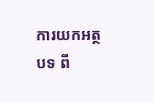ការយកអត្ថបទ ពី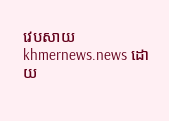វេបសាយ khmernews.news ដោយ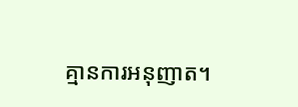គ្មានការអនុញាត។